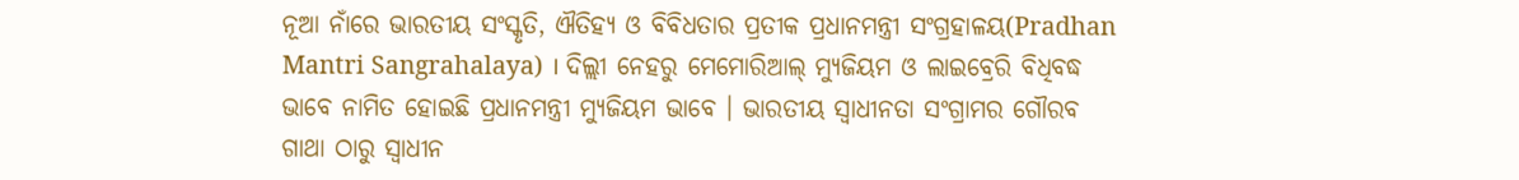ନୂଆ ନାଁରେ ଭାରତୀୟ ସଂସ୍କୃତି, ଐତିହ୍ୟ ଓ ବିବିଧତାର ପ୍ରତୀକ ପ୍ରଧାନମନ୍ତ୍ରୀ ସଂଗ୍ରହାଳୟ(Pradhan Mantri Sangrahalaya) । ଦିଲ୍ଲୀ ନେହରୁ ମେମୋରିଆଲ୍ ମ୍ୟୁଜିୟମ ଓ ଲାଇବ୍ରେରି ବିଧିବଦ୍ଧ ଭାବେ ନାମିତ ହୋଇଛି ପ୍ରଧାନମନ୍ତ୍ରୀ ମ୍ୟୁଜିୟମ ଭାବେ । ଭାରତୀୟ ସ୍ୱାଧୀନତା ସଂଗ୍ରାମର ଗୌରବ ଗାଥା ଠାରୁ ସ୍ୱାଧୀନ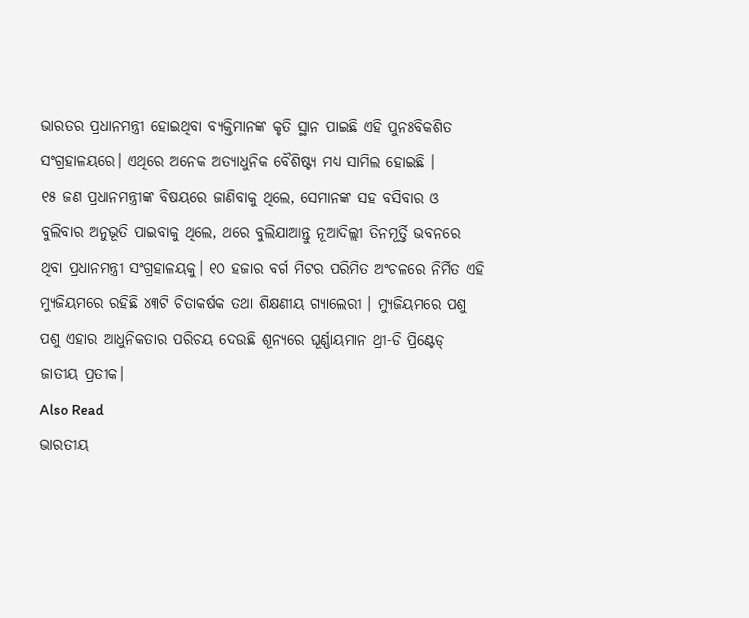ଭାରତର ପ୍ରଧାନମନ୍ତ୍ରୀ ହୋଇଥିବା ବ୍ୟକ୍ତିମାନଙ୍କ କୃତି ସ୍ଥାନ ପାଇଛି ଏହି ପୁନଃବିକଶିତ ସଂଗ୍ରହାଳୟରେ। ଏଥିରେ ଅନେକ ଅତ୍ୟାଧୁନିକ ବୈଶିଷ୍ଟ୍ୟ ମଧ୍ୟ ସାମିଲ ହୋଇଛି ।
୧୫ ଜଣ ପ୍ରଧାନମନ୍ତ୍ରୀଙ୍କ ବିଷୟରେ ଜାଣିବାକୁ ଥିଲେ, ସେମାନଙ୍କ ସହ ବସିବାର ଓ ବୁଲିବାର ଅନୁଭୂତି ପାଇବାକୁ ଥିଲେ, ଥରେ ବୁଲିଯାଆନ୍ତୁ ନୂଆଦିଲ୍ଲୀ ତିନମୂର୍ତ୍ତି ଭବନରେ ଥିବା ପ୍ରଧାନମନ୍ତ୍ରୀ ସଂଗ୍ରହାଳୟକୁ। ୧୦ ହଜାର ବର୍ଗ ମିଟର ପରିମିତ ଅଂଚଳରେ ନିର୍ମିତ ଏହି ମ୍ୟୁଜିୟମରେ ରହିଛି ୪୩ଟି ଚିତାକର୍ଷକ ତଥା ଶିକ୍ଷଣୀୟ ଗ୍ୟାଲେରୀ । ମ୍ୟୁଜିୟମରେ ପଶୁ ପଶୁ ଏହାର ଆଧୁନିକତାର ପରିଚୟ ଦେଉଛି ଶୂନ୍ୟରେ ଘୂର୍ଣ୍ଣାୟମାନ ଥ୍ରୀ-ଡି ପ୍ରିଣ୍ଟେଡ୍ ଜାତୀୟ ପ୍ରତୀକ।
Also Read
ଭାରତୀୟ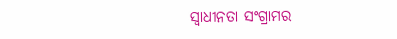ସ୍ୱାଧୀନତା ସଂଗ୍ରାମର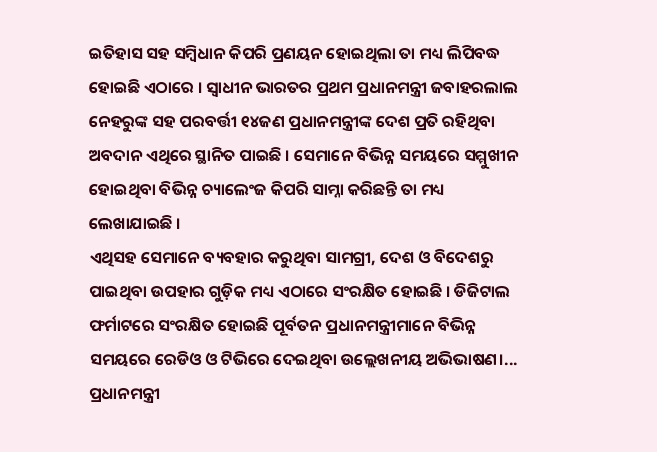ଇତିହାସ ସହ ସମ୍ବିଧାନ କିପରି ପ୍ରଣୟନ ହୋଇଥିଲା ତା ମଧ୍ୟ ଲିପିବଦ୍ଧ ହୋଇଛି ଏଠାରେ । ସ୍ୱାଧୀନ ଭାରତର ପ୍ରଥମ ପ୍ରଧାନମନ୍ତ୍ରୀ ଜବାହରଲାଲ ନେହରୁଙ୍କ ସହ ପରବର୍ତ୍ତୀ ୧୪ଜଣ ପ୍ରଧାନମନ୍ତ୍ରୀଙ୍କ ଦେଶ ପ୍ରତି ରହିଥିବା ଅବଦାନ ଏଥିରେ ସ୍ଥାନିତ ପାଇଛି । ସେମାନେ ବିଭିନ୍ନ ସମୟରେ ସମ୍ମୁଖୀନ ହୋଇଥିବା ବିଭିନ୍ନ ଚ୍ୟାଲେଂଜ କିପରି ସାମ୍ନା କରିଛନ୍ତି ତା ମଧ୍ୟ ଲେଖାଯାଇଛି ।
ଏଥିସହ ସେମାନେ ବ୍ୟବହାର କରୁଥିବା ସାମଗ୍ରୀ, ଦେଶ ଓ ବିଦେଶରୁ ପାଇଥିବା ଉପହାର ଗୁଡ଼ିକ ମଧ୍ୟ ଏଠାରେ ସଂରକ୍ଷିତ ହୋଇଛି । ଡିଜିଟାଲ ଫର୍ମାଟରେ ସଂରକ୍ଷିତ ହୋଇଛି ପୂର୍ବତନ ପ୍ରଧାନମନ୍ତ୍ରୀମାନେ ବିଭିନ୍ନ ସମୟରେ ରେଡିଓ ଓ ଟିଭିରେ ଦେଇଥିବା ଉଲ୍ଲେଖନୀୟ ଅଭିଭାଷଣ।...
ପ୍ରଧାନମନ୍ତ୍ରୀ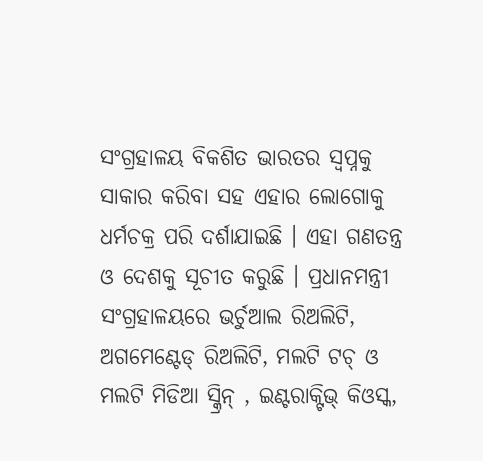ସଂଗ୍ରହାଳୟ ବିକଶିତ ଭାରତର ସ୍ୱପ୍ନକୁ ସାକାର କରିବା ସହ ଏହାର ଲୋଗୋକୁ ଧର୍ମଚକ୍ର ପରି ଦର୍ଶାଯାଇଛି । ଏହା ଗଣତନ୍ତ୍ର ଓ ଦେଶକୁ ସୂଚୀତ କରୁଛି । ପ୍ରଧାନମନ୍ତ୍ରୀ ସଂଗ୍ରହାଳୟରେ ଭର୍ଚୁଆଲ ରିଅଲିଟି, ଅଗମେଣ୍ଟେଡ୍ ରିଅଲିଟି, ମଲଟି ଟଚ୍ ଓ ମଲଟି ମିଡିଆ ସ୍କ୍ରିନ୍ , ଇଣ୍ଟରାକ୍ଟିଭ୍ କିଓସ୍କ,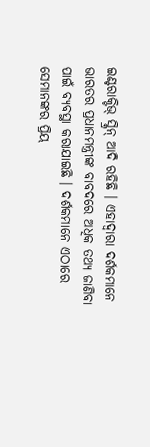ଇଣ୍ଟରାକ୍ଟିଭ୍ ସ୍କ୍ରିନ୍ ଆଦି ରହିଛି । ଏହାଦ୍ୱାରା ଦର୍ଶକମାନେ ଭାରତର ପ୍ରଧାନମନ୍ତ୍ରୀଙ୍କ ବାବଦରେ ଅଧିକ ତଥ୍ୟ ଜାଣିବା ପାଇଁ ବ୍ୟବସ୍ଥା କରାଯାଇଛି । ଦର୍ଶକମାନେ ଏଠାରେ ସେମାନଙ୍କର ପ୍ରିୟ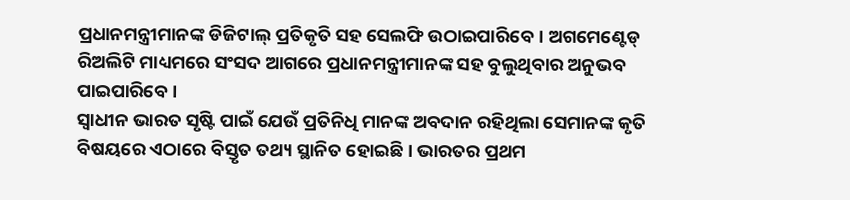ପ୍ରଧାନମନ୍ତ୍ରୀମାନଙ୍କ ଡିଜିଟାଲ୍ ପ୍ରତିକୃତି ସହ ସେଲଫି ଉଠାଇପାରିବେ। ଅଗମେଣ୍ଟେଡ୍ ରିଅଲିଟି ମାଧ୍ୟମରେ ସଂସଦ ଆଗରେ ପ୍ରଧାନମନ୍ତ୍ରୀମାନଙ୍କ ସହ ବୁଲୁଥିବାର ଅନୁଭବ ପାଇପାରିବେ ।
ସ୍ୱାଧୀନ ଭାରତ ସୃଷ୍ଟି ପାଇଁ ଯେଉଁ ପ୍ରତିନିଧି ମାନଙ୍କ ଅବଦାନ ରହିଥିଲା ସେମାନଙ୍କ କୃତି ବିଷୟରେ ଏଠାରେ ବିସ୍ତୃତ ତଥ୍ୟ ସ୍ଥାନିତ ହୋଇଛି । ଭାରତର ପ୍ରଥମ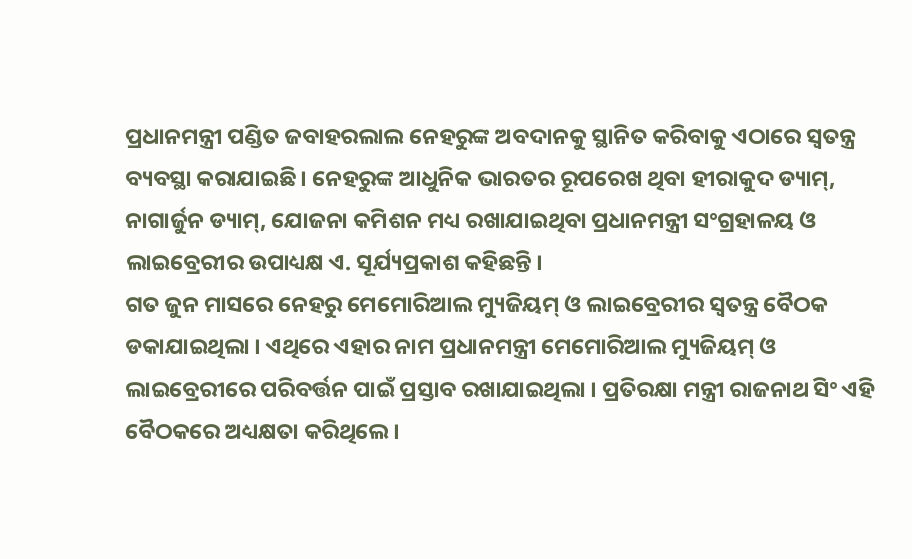ପ୍ରଧାନମନ୍ତ୍ରୀ ପଣ୍ଡିତ ଜବାହରଲାଲ ନେହରୁଙ୍କ ଅବଦାନକୁ ସ୍ଥାନିତ କରିବାକୁ ଏଠାରେ ସ୍ୱତନ୍ତ୍ର ବ୍ୟବସ୍ଥା କରାଯାଇଛି। ନେହରୁଙ୍କ ଆଧୁନିକ ଭାରତର ରୂପରେଖ ଥିବା ହୀରାକୁଦ ଡ୍ୟାମ୍, ନାଗାର୍ଜୁନ ଡ୍ୟାମ୍, ଯୋଜନା କମିଶନ ମଧ୍ୟ ରଖାଯାଇଥିବା ପ୍ରଧାନମନ୍ତ୍ରୀ ସଂଗ୍ରହାଳୟ ଓ ଲାଇବ୍ରେରୀର ଉପାଧ୍ୟକ୍ଷ ଏ. ସୂର୍ଯ୍ୟପ୍ରକାଶ କହିଛନ୍ତି ।
ଗତ ଜୁନ ମାସରେ ନେହରୁ ମେମୋରିଆଲ ମ୍ୟୁଜିୟମ୍ ଓ ଲାଇବ୍ରେରୀର ସ୍ୱତନ୍ତ୍ର ବୈଠକ ଡକାଯାଇଥିଲା । ଏଥିରେ ଏହାର ନାମ ପ୍ରଧାନମନ୍ତ୍ରୀ ମେମୋରିଆଲ ମ୍ୟୁଜିୟମ୍ ଓ ଲାଇବ୍ରେରୀରେ ପରିବର୍ତ୍ତନ ପାଇଁ ପ୍ରସ୍ତାବ ରଖାଯାଇଥିଲା । ପ୍ରତିରକ୍ଷା ମନ୍ତ୍ରୀ ରାଜନାଥ ସିଂ ଏହି ବୈଠକରେ ଅଧ୍ୟକ୍ଷତା କରିଥିଲେ ।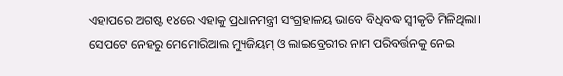ଏହାପରେ ଅଗଷ୍ଟ ୧୪ରେ ଏହାକୁ ପ୍ରଧାନମନ୍ତ୍ରୀ ସଂଗ୍ରହାଳୟ ଭାବେ ବିଧିବଦ୍ଧ ସ୍ୱୀକୃତି ମିଳିଥିଲା।
ସେପଟେ ନେହରୁ ମେମୋରିଆଲ ମ୍ୟୁଜିୟମ୍ ଓ ଲାଇବ୍ରେରୀର ନାମ ପରିବର୍ତ୍ତନକୁ ନେଇ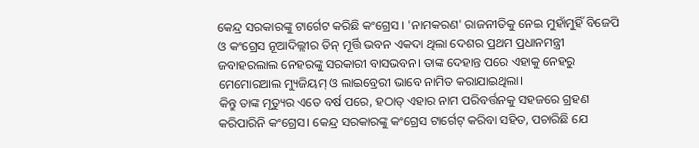କେନ୍ଦ୍ର ସରକାରଙ୍କୁ ଟାର୍ଗେଟ କରିଛି କଂଗ୍ରେସ । 'ନାମକରଣ' ରାଜନୀତିକୁ ନେଇ ମୁହାଁମୁହିଁ ବିଜେପି ଓ କଂଗ୍ରେସ ନୂଆଦିଲ୍ଲୀର ତିନ୍ ମୂର୍ତ୍ତି ଭବନ ଏକଦା ଥିଲା ଦେଶର ପ୍ରଥମ ପ୍ରଧାନମନ୍ତ୍ରୀ ଜବାହରଲାଲ ନେହରଙ୍କୁ ସରକାରୀ ବାସଭବନ। ତାଙ୍କ ଦେହାନ୍ତ ପରେ ଏହାକୁ ନେହରୁ ମେମୋରଆଲ ମ୍ୟୁଜିୟମ୍ ଓ ଲାଇବ୍ରେରୀ ଭାବେ ନାମିତ କରାଯାଇଥିଲା।
କିନ୍ତୁ ତାଙ୍କ ମୃତ୍ୟୁର ଏତେ ବର୍ଷ ପରେ, ହଠାତ୍ ଏହାର ନାମ ପରିବର୍ତ୍ତନକୁ ସହଜରେ ଗ୍ରହଣ କରିପାରିନି କଂଗ୍ରେସ। କେନ୍ଦ୍ର ସରକାରଙ୍କୁ କଂଗ୍ରେସ ଟାର୍ଗେଟ୍ କରିବା ସହିତ, ପଚାରିଛି ଯେ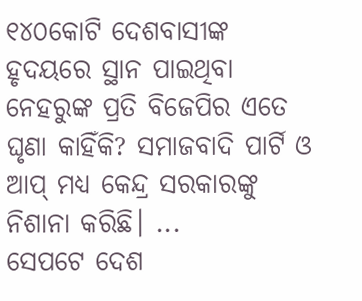୧୪୦କୋଟି ଦେଶବାସୀଙ୍କ ହୃଦୟରେ ସ୍ଥାନ ପାଇଥିବା ନେହରୁଙ୍କ ପ୍ରତି ବିଜେପିର ଏତେ ଘୃଣା କାହିଁକି? ସମାଜବାଦି ପାର୍ଟି ଓ ଆପ୍ ମଧ୍ୟ କେନ୍ଦ୍ର ସରକାରଙ୍କୁ ନିଶାନା କରିଛି। ...
ସେପଟେ ଦେଶ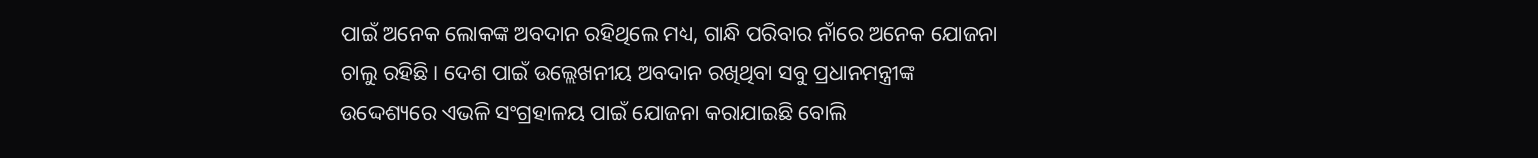ପାଇଁ ଅନେକ ଲୋକଙ୍କ ଅବଦାନ ରହିଥିଲେ ମଧ୍ୟ, ଗାନ୍ଧି ପରିବାର ନାଁରେ ଅନେକ ଯୋଜନା ଚାଲୁ ରହିଛି। ଦେଶ ପାଇଁ ଉଲ୍ଲେଖନୀୟ ଅବଦାନ ରଖିଥିବା ସବୁ ପ୍ରଧାନମନ୍ତ୍ରୀଙ୍କ ଉଦ୍ଦେଶ୍ୟରେ ଏଭଳି ସଂଗ୍ରହାଳୟ ପାଇଁ ଯୋଜନା କରାଯାଇଛି ବୋଲି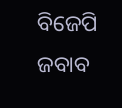ବିଜେପି ଜବାବ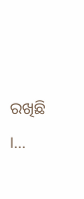ରଖିଛି ।...